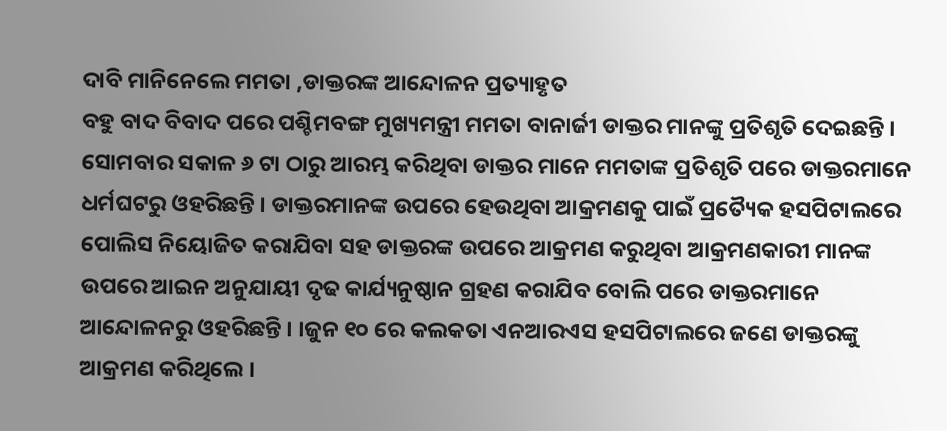ଦାବି ମାନିନେଲେ ମମତା ,ଡାକ୍ତରଙ୍କ ଆନ୍ଦୋଳନ ପ୍ରତ୍ୟାହୃତ
ବହୁ ବାଦ ବିବାଦ ପରେ ପଶ୍ଚିମବଙ୍ଗ ମୁଖ୍ୟମନ୍ତ୍ରୀ ମମତା ବାନାର୍ଜୀ ଡାକ୍ତର ମାନଙ୍କୁ ପ୍ରତିଶୃତି ଦେଇଛନ୍ତି । ସୋମବାର ସକାଳ ୬ ଟା ଠାରୁ ଆରମ୍ଭ କରିଥିବା ଡାକ୍ତର ମାନେ ମମତାଙ୍କ ପ୍ରତିଶୃତି ପରେ ଡାକ୍ତରମାନେ ଧର୍ମଘଟରୁ ଓହରିଛନ୍ତି । ଡାକ୍ତରମାନଙ୍କ ଉପରେ ହେଉଥିବା ଆକ୍ରମଣକୁ ପାଇଁ ପ୍ରତ୍ୟୈକ ହସପିଟାଲରେ ପୋଲିସ ନିୟୋଜିତ କରାଯିବା ସହ ଡାକ୍ତରଙ୍କ ଉପରେ ଆକ୍ରମଣ କରୁଥିବା ଆକ୍ରମଣକାରୀ ମାନଙ୍କ ଉପରେ ଆଇନ ଅନୁଯାୟୀ ଦୃଢ କାର୍ଯ୍ୟନୁଷ୍ଠାନ ଗ୍ରହଣ କରାଯିବ ବୋଲି ପରେ ଡାକ୍ତରମାନେ ଆନ୍ଦୋଳନରୁ ଓହରିଛନ୍ତି । ।ଜୁନ ୧୦ ରେ କଲକତା ଏନଆରଏସ ହସପିଟାଲରେ ଜଣେ ଡାକ୍ତରଙ୍କୁ ଆକ୍ରମଣ କରିଥିଲେ ।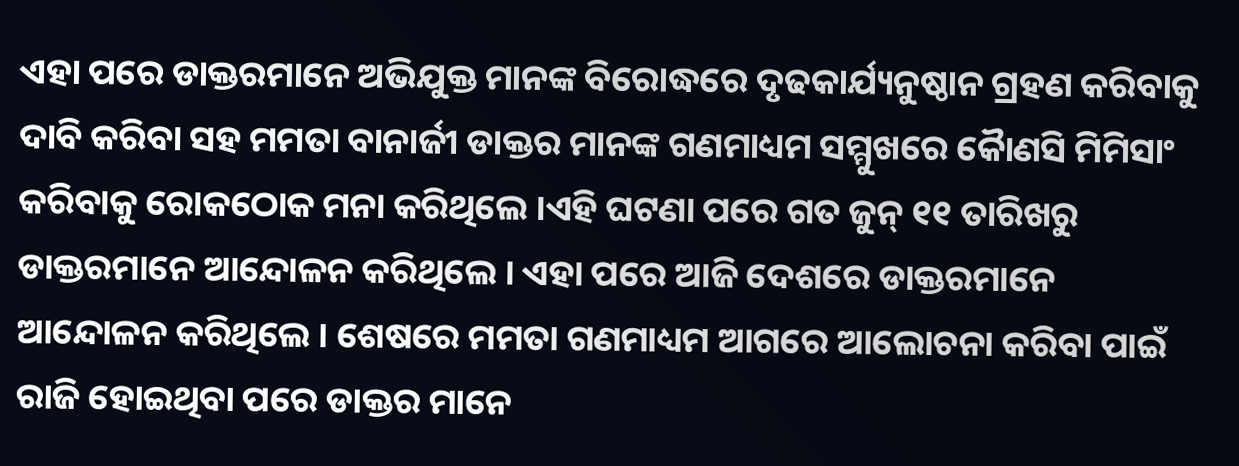ଏହା ପରେ ଡାକ୍ତରମାନେ ଅଭିଯୁକ୍ତ ମାନଙ୍କ ବିରୋଦ୍ଧରେ ଦୃଢକାର୍ଯ୍ୟନୁଷ୍ଠାନ ଗ୍ରହଣ କରିବାକୁ ଦାବି କରିବା ସହ ମମତା ବାନାର୍ଜୀ ଡାକ୍ତର ମାନଙ୍କ ଗଣମାଧ୍ୟମ ସମ୍ମୁଖରେ କୈାଣସି ମିମିସାଂ କରିବାକୁ ରୋକଠୋକ ମନା କରିଥିଲେ ।ଏହି ଘଟଣା ପରେ ଗତ ଜୁନ୍ ୧୧ ତାରିଖରୁ ଡାକ୍ତରମାନେ ଆନ୍ଦୋଳନ କରିଥିଲେ । ଏହା ପରେ ଆଜି ଦେଶରେ ଡାକ୍ତରମାନେ ଆନ୍ଦୋଳନ କରିଥିଲେ । ଶେଷରେ ମମତା ଗଣମାଧ୍ୟମ ଆଗରେ ଆଲୋଚନା କରିବା ପାଇଁ ରାଜି ହୋଇଥିବା ପରେ ଡାକ୍ତର ମାନେ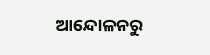ଆନ୍ଦୋଳନରୁ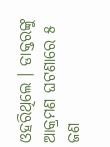ଓହରିଥିଲେ । ଡାକ୍ତରଙ୍କୁ ଆକ୍ରମଣ ଘଟଣାରେ ୫ ଜଣ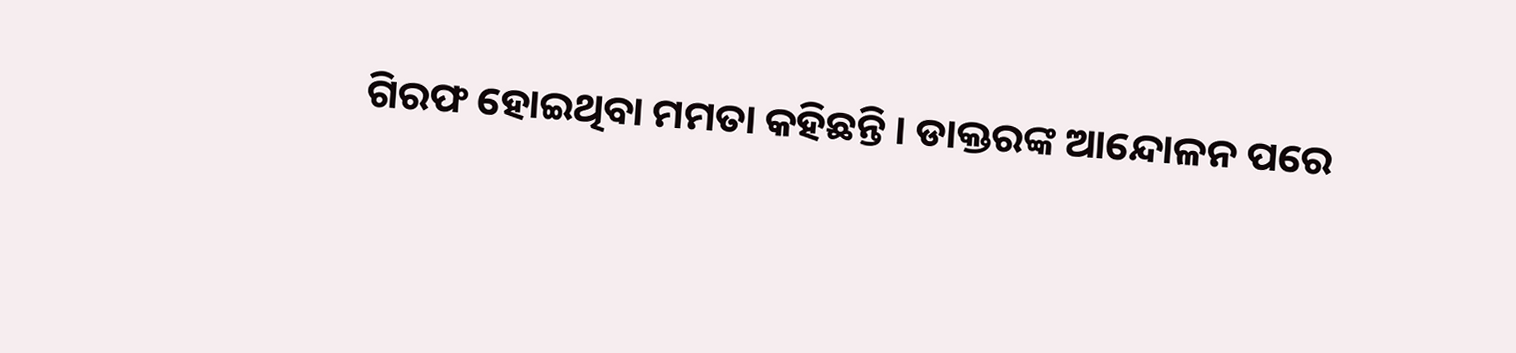ଗିରଫ ହୋଇଥିବା ମମତା କହିଛନ୍ତି । ଡାକ୍ତରଙ୍କ ଆନ୍ଦୋଳନ ପରେ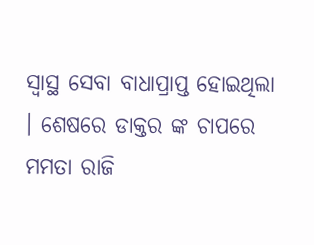ସ୍ୱାସ୍ଥ ସେବା ବାଧାପ୍ରାପ୍ତ ହୋଇଥିଲା । ଶେଷରେ ଡାକ୍ତର ଙ୍କ ଚାପରେ ମମତା ରାଜି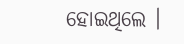ହୋଇଥିଲେ ।